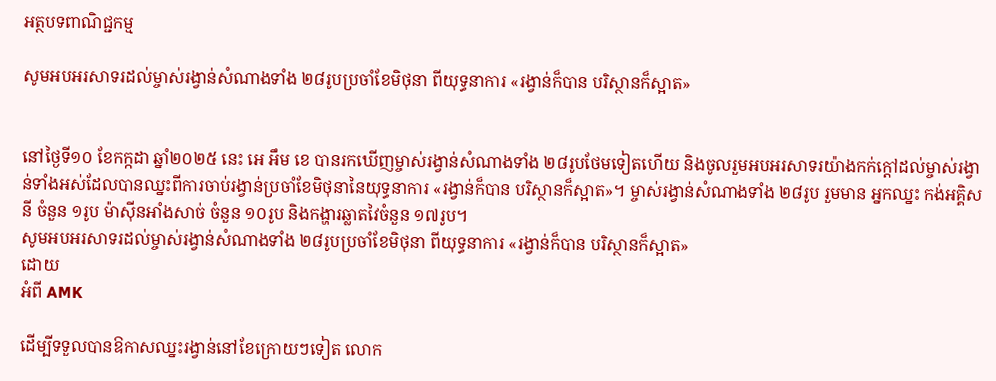អត្ថបទពាណិជ្ជកម្ម

សូមអបអរសាទរដល់ម្ចាស់រង្វាន់សំណាងទាំង ២៨រូបប្រចាំខែមិថុនា ពីយុទ្ធនាការ «រង្វាន់ក៏បាន បរិស្ថានក៏ស្អាត»


នៅថ្ងៃទី១០ ខែកក្កដា ឆ្នាំ២០២៥ នេះ អេ អឹម ខេ បានរកឃើញម្ចាស់រង្វាន់សំណាងទាំង ២៨រូបថែមទៀតហើយ និងចូលរួមអបអរសាទរយ៉ាងកក់ក្តៅដល់ម្ចាស់រង្វាន់ទាំងអស់ដែលបានឈ្នះពីការចាប់រង្វាន់ប្រចាំខែមិថុនានៃយុទ្ធនាការ «រង្វាន់ក៏បាន បរិស្ថានក៏ស្អាត»។ ម្ចាស់រង្វាន់សំណាងទាំង ២៨រូប រួមមាន អ្នកឈ្នះ កង់អគ្គិសនី ចំនួន ១រូប ម៉ាស៊ីនអាំងសាច់ ចំនួន ១០រូប និងកង្ហារឆ្លាតវៃចំនួន ១៧រូប។
សូមអបអរសាទរដល់ម្ចាស់រង្វាន់សំណាងទាំង ២៨រូបប្រចាំខែមិថុនា ពីយុទ្ធនាការ «រង្វាន់ក៏បាន បរិស្ថានក៏ស្អាត»
ដោយ
អំពី AMK

ដើម្បីទទួលបានឱកាសឈ្នះរង្វាន់នៅខែក្រោយៗទៀត លោក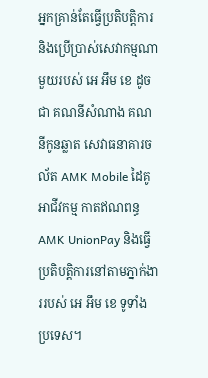អ្នកគ្រាន់តែធ្វើប្រតិបត្តិការ និងប្រើប្រាស់សេវាកម្មណាមួយរបស់ អេ អឹម ខេ ដូចជា គណនីសំណាង គណនីកូនឆ្លាត សេវាធនាគារចល័ត AMK Mobile ដៃគូអាជីវកម្ម កាតឥណពន្ធ AMK UnionPay និងធ្វើប្រតិបត្តិការនៅតាមភ្នាក់ងាររបស់ អេ អឹម ខេ ទូទាំងប្រទេស។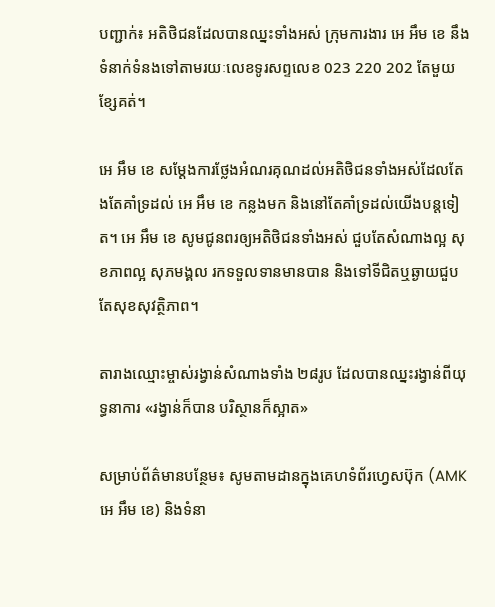បញ្ជាក់៖ អតិថិជនដែលបានឈ្នះទាំងអស់ ក្រុមការងារ អេ អឹម ខេ នឹងទំនាក់ទំនងទៅតាមរយៈលេខទូរសព្ទលេខ 023 220 202 តែមួយខ្សែគត់។

អេ អឹម ខេ សម្ដែងការថ្លែងអំណរគុណដល់អតិថិជនទាំងអស់ដែលតែងតែគាំទ្រដល់ អេ អឹម ខេ កន្លងមក និងនៅតែគាំទ្រដល់យើងបន្តទៀត។ អេ អឹម ខេ សូមជូនពរឲ្យអតិថិជនទាំងអស់ ជួបតែសំណាងល្អ សុខភាពល្អ សុភមង្គល រកទទួលទានមានបាន និងទៅទីជិតឬឆ្ងាយជួបតែសុខសុវត្ថិភាព។

តារាងឈ្មោះម្ចាស់រង្វាន់សំណាងទាំង ២៨រូប ដែលបានឈ្នះរង្វាន់ពីយុទ្ធនាការ «រង្វាន់ក៏បាន បរិស្ថានក៏ស្អាត»

សម្រាប់ព័ត៌មានបន្ថែម៖ សូមតាមដានក្នុងគេហទំព័រហ្វេសប៊ុក (AMK អេ អឹម ខេ) និងទំនា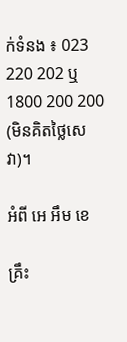ក់ទំនង ៖ 023 220 202 ឬ 1800 200 200 (មិនគិតថ្លៃសេវា)។

អំពី អេ អឹម ខេ

គ្រឹះ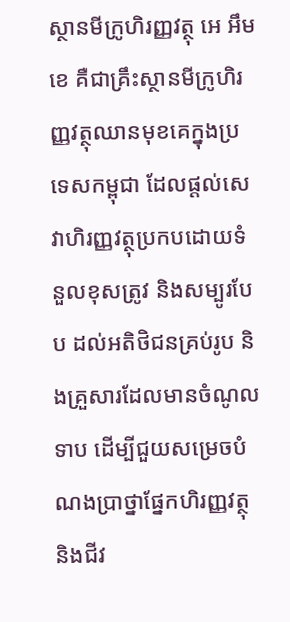ស្ថានមីក្រូហិរញ្ញវត្ថុ អេ អឹម ខេ គឺជាគ្រឹះស្ថានមីក្រូហិរញ្ញវត្ថុឈានមុខគេក្នុងប្រទេសកម្ពុជា ដែលផ្តល់សេវាហិរញ្ញវត្ថុប្រកបដោយទំនួលខុសត្រូវ និងសម្បូរបែប ដល់អតិថិជនគ្រប់រូប និងគ្រួសារដែលមានចំណូលទាប ដើម្បីជួយសម្រេចបំណងប្រាថ្នាផ្នែកហិរញ្ញវត្ថុ និងជីវ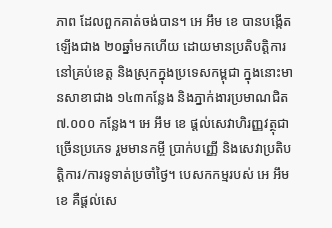ភាព ដែលពួកគាត់ចង់បាន។ អេ អឹម ខេ បានបង្កើតឡើងជាង ២០ឆ្នាំមកហើយ ដោយមានប្រតិបត្តិការនៅគ្រប់ខេត្ត និងស្រុកក្នុងប្រទេសកម្ពុជា ក្នុងនោះមានសាខាជាង ១៤៣កន្លែង និងភ្នាក់ងារប្រមាណជិត ៧.០០០ កន្លែង។ អេ អឹម ខេ ផ្តល់សេវាហិរញ្ញវត្ថុជាច្រើនប្រភេទ រួមមានកម្ចី ប្រាក់បញ្ញើ និងសេវាប្រតិបត្តិការ/ការទូទាត់ប្រចាំថ្ងៃ។ បេសកកម្មរបស់ អេ អឹម ខេ គឺផ្ដល់សេ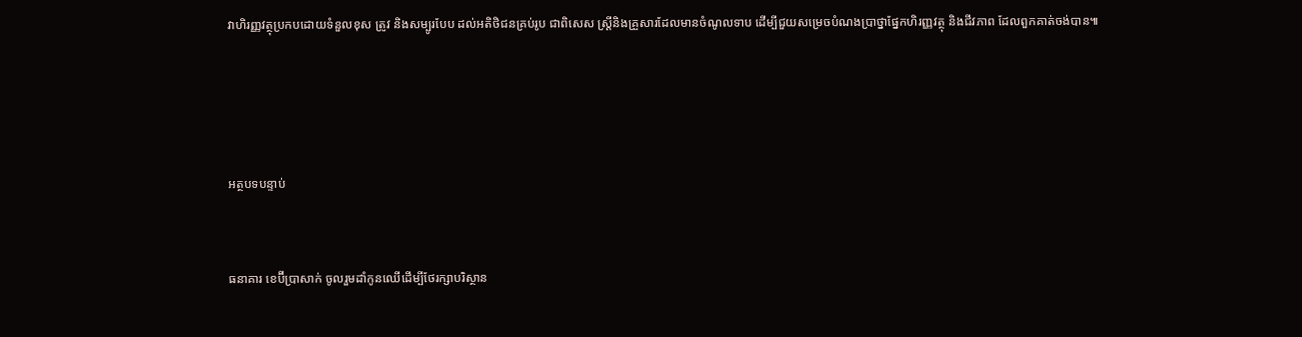វាហិរញ្ញវត្ថុប្រកបដោយទំនួលខុស ត្រូវ និងសម្បូរបែប ដល់អតិថិជនគ្រប់រូប ជាពិសេស ស្រ្តីនិងគ្រួសារដែលមានចំណូលទាប ដើម្បីជួយសម្រេចបំណងប្រាថ្នាផ្នែកហិរញ្ញវត្ថុ និងជីវភាព ដែលពួកគាត់ចង់បាន៕




អត្ថបទបន្ទាប់


ធនាគារ ខេប៊ីប្រាសាក់ ចូលរួមដាំកូនឈើដើម្បីថែរក្សាបរិស្ថាន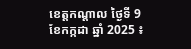ខេត្តកណ្តាល ថ្ងៃទី 9 ខែកក្កដា ឆ្នាំ 2025 ៖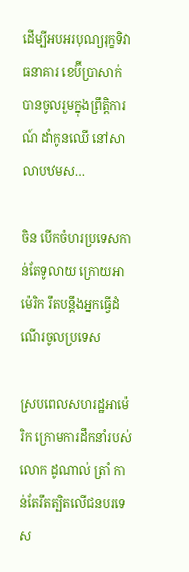ដើម្បីអបអរបុណ្យរុក្ខទិវា ធនាគារ ខេប៊ីប្រាសាក់ បានចូលរួមក្នុងព្រឹត្តិការណ៍ ដាំកូនឈើ នៅសាលាបឋមស…

ចិន បើកចំហរប្រទេសកាន់តែទូលាយ ក្រោយអាម៉េរិក រឹតបន្តឹងអ្នកធ្វើដំណើរចូលប្រទេស

ស្របពេលសហរដ្ឋអាម៉េរិក ក្រោមការដឹកនាំរបស់លោក ដូណាល់ ត្រាំ កាន់តែរឹតត្បិតលើជនបរទេស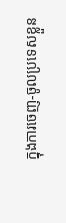ក្នុងការចេញ-ចូលប្រទេសខ្លួន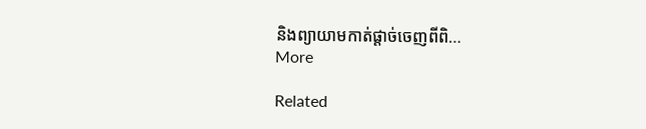និងព្យាយាមកាត់ផ្តាច់ចេញពីពិ…
More

Related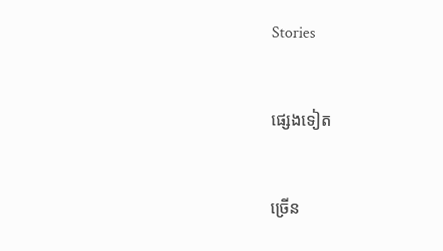Stories


ផ្សេងទៀត


ច្រើន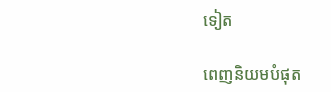ទៀត

ពេញនិយមបំផុត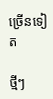ច្រើនទៀត

ថ្មីៗ